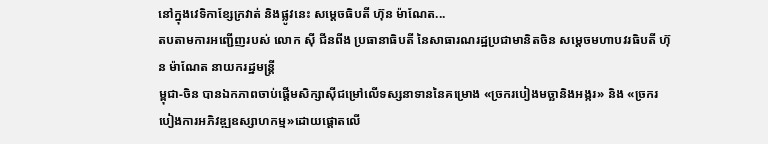នៅក្នុងវេទិកាខ្សែក្រវាត់ និងផ្លូវនេះ សម្ដេចធិបតី ហ៊ុន ម៉ាណែត...
តបតាមការអញ្ជើញរបស់ លោក ស៊ី ជីនពីង ប្រធានាធិបតី នៃសាធារណរដ្ឋប្រជាមានិតចិន សម្តេចមហាបវរធិបតី ហ៊ុន ម៉ាណែត នាយករដ្ឋមន្ត្រី
ម្ពុជា-ចិន បានឯកភាពចាប់ផ្តើមសិក្សាស៊ីជម្រៅលើទស្សនាទាននៃគម្រោង «ច្រករបៀងមច្ឆានិងអង្ករ» និង «ច្រករបៀងការអភិវឌ្ឍឧស្សាហកម្ម»ដោយផ្តោតលើ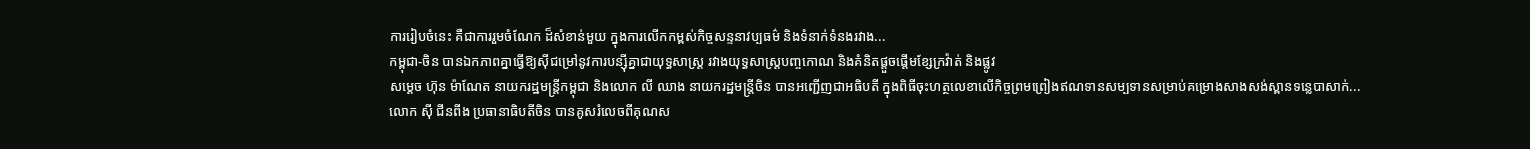ការរៀបចំនេះ គឺជាការរួមចំណែក ដ៏សំខាន់មួយ ក្នុងការលើកកម្ពស់កិច្ចសន្ទនាវប្បធម៌ និងទំនាក់ទំនងរវាង...
កម្ពុជា-ចិន បានឯកភាពគ្នាធ្វើឱ្យស៊ីជម្រៅនូវការបន្ស៊ីគ្នាជាយុទ្ធសាស្ត្រ រវាងយុទ្ធសាស្ត្របញ្ចកោណ និងគំនិតផ្ដួចផ្ដើមខ្សែក្រវ៉ាត់ និងផ្លូវ
សម្តេច ហ៊ុន ម៉ាណែត នាយករដ្ឋមន្រ្តីកម្ពុជា និងលោក លី ឈាង នាយករដ្ឋមន្រ្តីចិន បានអញ្ជើញជាអធិបតី ក្នុងពិធីចុះហត្ថលេខាលើកិច្ចព្រមព្រៀងឥណទានសម្បទានសម្រាប់គម្រោងសាងសង់ស្ពានទន្លេបាសាក់...
លោក ស៊ី ជីនពីង ប្រធានាធិបតីចិន បានគូសរំលេចពីគុណស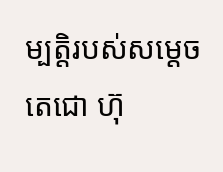ម្បត្តិរបស់សម្តេចតេជោ ហ៊ុ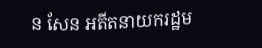ន សែន អតីតនាយករដ្ឋម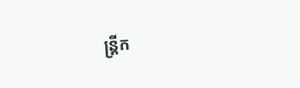ន្រ្តីក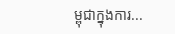ម្ពុជាក្នុងការ...